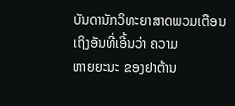ບັນດານັກວິທະຍາສາດພວມເຕືອນເຖິງອັນທີ່ເອີ້ນວ່າ ຄວາມ
ຫາຍຍະນະ ຂອງຢາຕ້ານ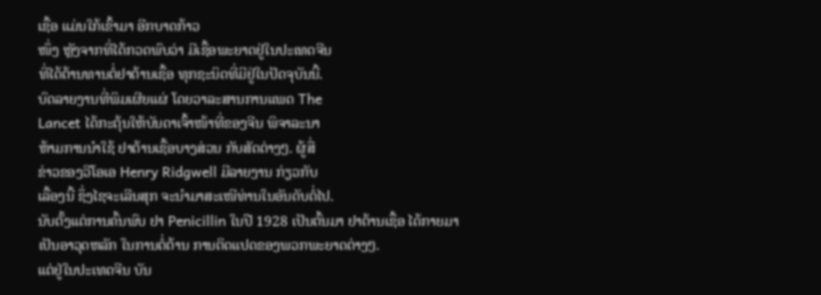ເຊື້ອ ແມ່ນໃກ້ເຂົ້າມາ ອີກບາດກ້າວ
ໜຶ່ງ ຫຼັງຈາກທີ່ໄດ້ກວດພົບວ່າ ມີເຊື້ອພະຍາດຢູ່ໃນປະເທດຈີນ
ທີ່ໄດ້ຕ້ານທານຕໍ່ຢາຕ້ານເຊື້ອ ທຸກຊະນິດທີ່ມີຢູ່ໃນປັດຈຸບັນນີ້.
ບົດລາຍງານທີ່ພິມເຜີຍແຜ່ ໂດຍວາລະສານການແພດ The
Lancet ໄດ້ກະຕຸ້ນໃຫ້ບັນດາເຈົ້າໜ້າທີ່ຂອງຈີນ ພິຈາລະນາ
ຫ້າມການນຳໃຊ້ ຢາຕ້ານເຊື້ອບາງສ່ວນ ກັບສັດຕ່າງໆ. ຜູ້ສື່
ຂ່າວຂອງວີໂອເອ Henry Ridgwell ມີລາຍງານ ກ່ຽວກັບ
ເລື້ອງນີ້ ຊຶ່ງໄຊຈະເລີນສຸກ ຈະນຳມາສະເໜີທ່ານໃນອັນດັບຕໍ່ໄປ.
ນັບຕັ້ງແຕ່ການຄົ້ນພົບ ຢາ Penicillin ໃນປີ 1928 ເປັນຕົ້ນມາ ຢາຕ້ານເຊື້ອ ໄດ້ກາຍມາ
ເປັນອາວຸດຫລັກ ໃນການຕໍ່ຕ້ານ ການຕິດແປດຂອງພວກພະຍາດຕ່າງໆ.
ແຕ່ຢູ່ໃນປະເທດຈີນ ບັນ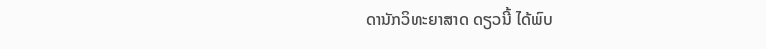ດານັກວິທະຍາສາດ ດຽວນີ້ ໄດ້ພົບ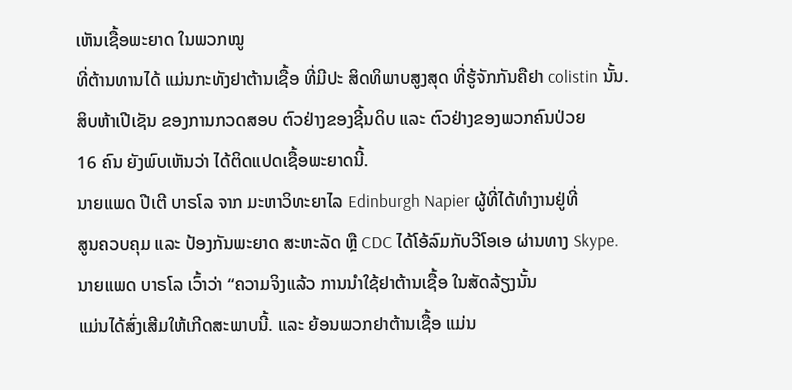ເຫັນເຊື້ອພະຍາດ ໃນພວກໝູ
ທີ່ຕ້ານທານໄດ້ ແມ່ນກະທັງຢາຕ້ານເຊື້ອ ທີ່ມີປະ ສິດທິພາບສູງສຸດ ທີ່ຮູ້ຈັກກັນຄືຢາ colistin ນັ້ນ.
ສິບຫ້າເປີເຊັນ ຂອງການກວດສອບ ຕົວຢ່າງຂອງຊີ້ນດິບ ແລະ ຕົວຢ່າງຂອງພວກຄົນປ່ວຍ
16 ຄົນ ຍັງພົບເຫັນວ່າ ໄດ້ຕິດແປດເຊື້ອພະຍາດນີ້.
ນາຍແພດ ປີເຕີ ບາຣໂລ ຈາກ ມະຫາວິທະຍາໄລ Edinburgh Napier ຜູ້ທີ່ໄດ້ທຳງານຢູ່ທີ່
ສູນຄວບຄຸມ ແລະ ປ້ອງກັນພະຍາດ ສະຫະລັດ ຫຼື CDC ໄດ້ໂອ້ລົມກັບວີໂອເອ ຜ່ານທາງ Skype.
ນາຍແພດ ບາຣໂລ ເວົ້າວ່າ “ຄວາມຈິງແລ້ວ ການນຳໃຊ້ຢາຕ້ານເຊື້ອ ໃນສັດລ້ຽງນັ້ນ
ແມ່ນໄດ້ສົ່ງເສີມໃຫ້ເກີດສະພາບນີ້. ແລະ ຍ້ອນພວກຢາຕ້ານເຊື້ອ ແມ່ນ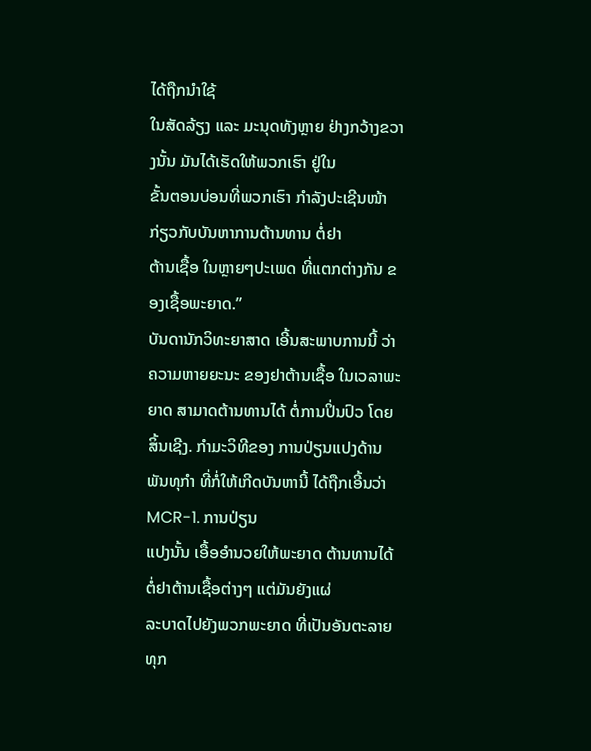ໄດ້ຖືກນຳໃຊ້
ໃນສັດລ້ຽງ ແລະ ມະນຸດທັງຫຼາຍ ຢ່າງກວ້າງຂວາງນັ້ນ ມັນໄດ້ເຮັດໃຫ້ພວກເຮົາ ຢູ່ໃນ
ຂັ້ນຕອນບ່ອນທີ່ພວກເຮົາ ກຳລັງປະເຊີນໜ້າ ກ່ຽວກັບບັນຫາການຕ້ານທານ ຕໍ່ຢາ
ຕ້ານເຊື້ອ ໃນຫຼາຍໆປະເພດ ທີ່ແຕກຕ່າງກັນ ຂອງເຊື້ອພະຍາດ.”
ບັນດານັກວິທະຍາສາດ ເອີ້ນສະພາບການນີ້ ວ່າ ຄວາມຫາຍຍະນະ ຂອງຢາຕ້ານເຊື້ອ ໃນເວລາພະຍາດ ສາມາດຕ້ານທານໄດ້ ຕໍ່ການປິ່ນປົວ ໂດຍສິ້ນເຊີງ. ກຳມະວິທີຂອງ ການປ່ຽນແປງດ້ານພັນທຸກຳ ທີ່ກໍ່ໃຫ້ເກີດບັນຫານີ້ ໄດ້ຖືກເອີ້ນວ່າ MCR-1. ການປ່ຽນ
ແປງນັ້ນ ເອື້ອອຳນວຍໃຫ້ພະຍາດ ຕ້ານທານໄດ້ ຕໍ່ຢາຕ້ານເຊື້ອຕ່າງໆ ແຕ່ມັນຍັງແຜ່
ລະບາດໄປຍັງພວກພະຍາດ ທີ່ເປັນອັນຕະລາຍທຸກ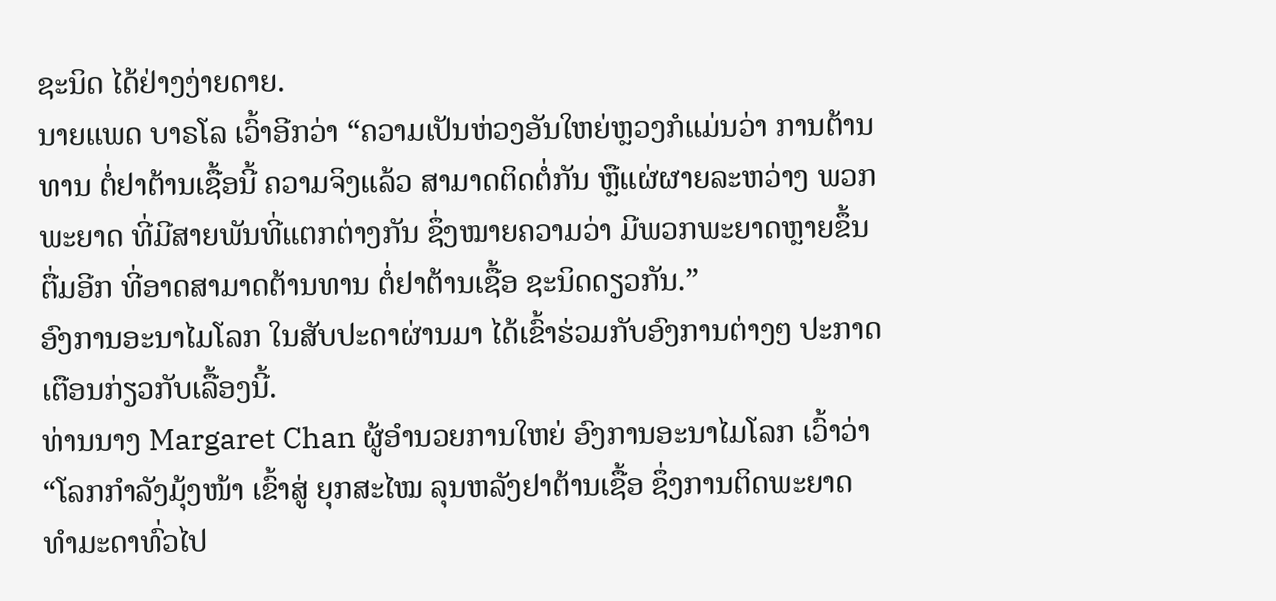ຊະນິດ ໄດ້ຢ່າງງ່າຍດາຍ.
ນາຍແພດ ບາຣໂລ ເວົ້າອີກວ່າ “ຄວາມເປັນຫ່ວງອັນໃຫຍ່ຫຼວງກໍແມ່ນວ່າ ການຕ້ານ
ທານ ຕໍ່ຢາຕ້ານເຊື້ອນີ້ ຄວາມຈິງແລ້ວ ສາມາດຕິດຕໍ່ກັນ ຫຼືແຜ່ຜາຍລະຫວ່າງ ພວກ
ພະຍາດ ທີ່ມີສາຍພັນທີ່ແຕກຕ່າງກັນ ຊຶ່ງໝາຍຄວາມວ່າ ມີພວກພະຍາດຫຼາຍຂຶ້ນ
ຕື່ມອີກ ທີ່ອາດສາມາດຕ້ານທານ ຕໍ່ຢາຕ້ານເຊື້ອ ຊະນິດດຽວກັນ.”
ອົງການອະນາໄມໂລກ ໃນສັບປະດາຜ່ານມາ ໄດ້ເຂົ້າຮ່ວມກັບອົງການຕ່າງໆ ປະກາດ
ເຕືອນກ່ຽວກັບເລື້ອງນີ້.
ທ່ານນາງ Margaret Chan ຜູ້ອຳນວຍການໃຫຍ່ ອົງການອະນາໄມໂລກ ເວົ້າວ່າ
“ໂລກກຳລັງມຸ້ງໜ້າ ເຂົ້າສູ່ ຍຸກສະໄໝ ລຸນຫລັງຢາຕ້ານເຊື້ອ ຊຶ່ງການຕິດພະຍາດ
ທຳມະດາທົ່ວໄປ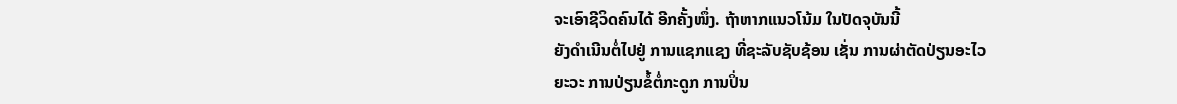ຈະເອົາຊີວິດຄົນໄດ້ ອີກຄັ້ງໜຶ່ງ. ຖ້າຫາກແນວໂນ້ມ ໃນປັດຈຸບັນນີ້
ຍັງດຳເນີນຕໍ່ໄປຢູ່ ການແຊກແຊງ ທີ່ຊະລັບຊັບຊ້ອນ ເຊັ່ນ ການຜ່າຕັດປ່ຽນອະໄວ
ຍະວະ ການປ່ຽນຂໍ້ຕໍ່ກະດູກ ການປິ່ນ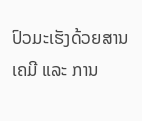ປົວມະເຮັງດ້ວຍສານເຄມີ ແລະ ການ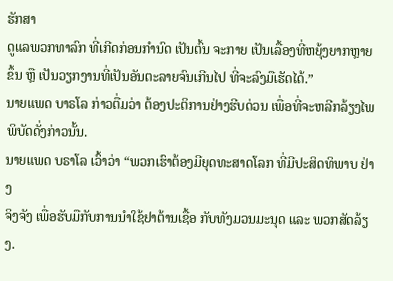ຮັກສາ
ດູແລພວກທາລົກ ທີ່ເກີດກ່ອນກຳນົດ ເປັນຕົ້ນ ຈະກາຍ ເປັນເລື້ອງທີ່ຫຍຸ້ງຍາກຫຼາຍ
ຂຶ້ນ ຫຼື ເປັນວຽກງານທີ່ເປັນອັນຕະລາຍຈົນເກີນໄປ ທີ່ຈະລົງມືເຮັດໄດ້.”
ນາຍແພດ ບາຣໂລ ກ່າວຕື່ມວ່າ ຕ້ອງປະຕິການຢ່າງຮີບດ່ວນ ເພື່ອທີ່ຈະຫລີກລ້ຽງໄພ
ພິບັດດັ່ງກ່າວນັ້ນ.
ນາຍແພດ ບຣາໂລ ເວົ້າວ່າ “ພວກເຮົາຕ້ອງມີຍຸດທະສາດໂລກ ທີ່ມີປະສິດທິພາບ ຢ່າງ
ຈິງຈັງ ເພື່ອຮັບມືກັບການນຳໃຊ້ຢາຕ້ານເຊື້ອ ກັບທັງມວນມະນຸດ ແລະ ພວກສັດລ້ຽງ.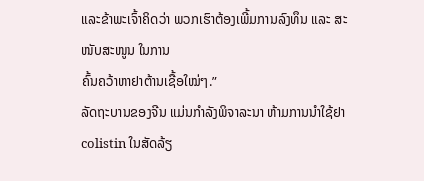ແລະຂ້າພະເຈົ້າຄິດວ່າ ພວກເຮົາຕ້ອງເພີ້ມການລົງທຶນ ແລະ ສະໜັບສະໜູນ ໃນການ
ຄົ້ນຄວ້າຫາຢາຕ້ານເຊື້ອໃໝ່ໆ.”
ລັດຖະບານຂອງຈີນ ແມ່ນກຳລັງພິຈາລະນາ ຫ້າມການນຳໃຊ້ຢາ colistin ໃນສັດລ້ຽ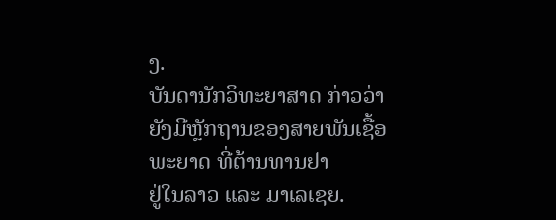ງ.
ບັນດານັກວິທະຍາສາດ ກ່າວວ່າ ຍັງມີຫຼັກຖານຂອງສາຍພັນເຊື້ອພະຍາດ ທີ່ຕ້ານທານຢາ
ຢູ່ໃນລາວ ແລະ ມາເລເຊຍ.